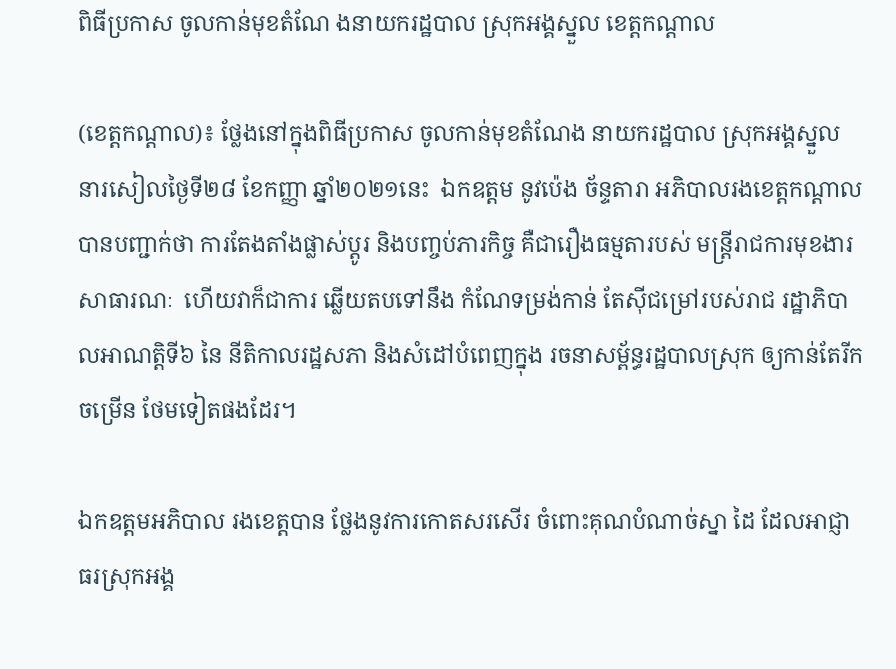ពិធីប្រកាស ចូលកាន់មុខតំណែ ងនាយករដ្ឋបាល ស្រុកអង្គស្នួល ខេត្តកណ្តាល

(ខេត្តកណ្តាល)៖ ថ្លែងនៅក្នុងពិធីប្រកាស ចូលកាន់មុខតំណែង នាយករដ្ឋបាល ស្រុកអង្គស្នួល នារសៀលថ្ងៃទី២៨ ខែកញ្ញា ឆ្នាំ២០២១នេះ  ឯកឧត្តម នូវប៉េង ច័ន្ទតារា អភិបាលរងខេត្តកណ្តាល   បានបញ្ជាក់ថា ការតែងតាំងផ្លាស់ប្តូរ និងបញ្ចប់ភារកិច្ច គឺជារឿងធម្មតារបស់ មន្ត្រីរាជការមុខងារ សាធារណៈ  ហើយវាក៏ជាការ ឆ្លើយតបទៅនឹង កំណែទម្រង់កាន់ តែស៊ីជម្រៅរបស់រាជ រដ្ឋាភិបាលអាណត្តិទី៦ នៃ នីតិកាលរដ្ឋសភា និងសំដៅបំពេញក្នុង រចនាសម្ព័ន្ធរដ្ឋបាលស្រុក ឲ្យកាន់តែរីកចម្រើន ថែមទៀតផងដែរ។

ឯកឧត្តមអភិបាល រងខេត្តបាន ថ្លែងនូវការកោតសរសើរ ចំពោះគុណបំណាច់ស្នា ដៃ ដែលអាជ្ញាធរស្រុកអង្គ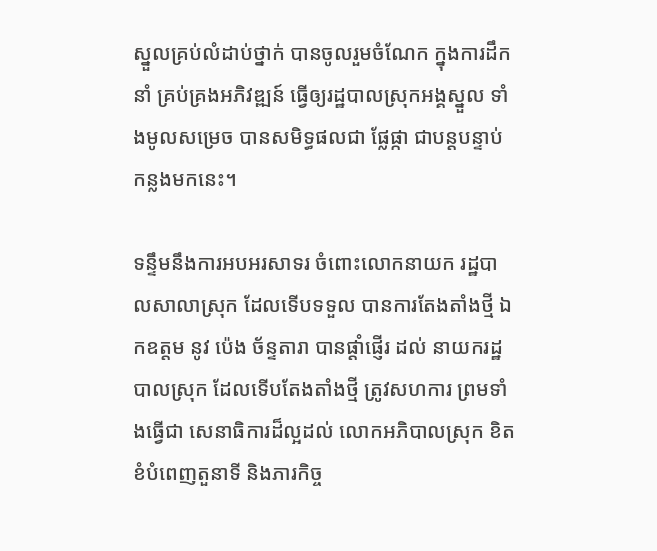ស្នួលគ្រប់លំដាប់ថ្នាក់ បានចូលរួមចំណែក ក្នុងការដឹកនាំ គ្រប់គ្រងអភិវឌ្ឍន៍ ធ្វើឲ្យរដ្ឋបាលស្រុកអង្គស្នួល ទាំងមូលសម្រេច បានសមិទ្ធផលជា ផ្លែផ្កា ជាបន្តបន្ទាប់ កន្លងមកនេះ។

ទន្ទឹមនឹងការអបអរសាទរ ចំពោះលោកនាយក រដ្ឋបាលសាលាស្រុក ដែលទើបទទួល បានការតែងតាំងថ្មី ឯកឧត្តម នូវ ប៉េង ច័ន្ទតារា បានផ្តាំផ្ញើរ ដល់ នាយករដ្ឋបាលស្រុក ដែលទើបតែងតាំងថ្មី ត្រូវសហការ ព្រមទាំងធ្វើជា សេនាធិការដ៏ល្អដល់ លោកអភិបាលស្រុក ខិតខំបំពេញតួនាទី និងភារកិច្ច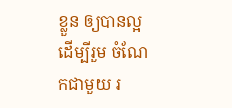ខ្លួន ឲ្យបានល្អ ដើម្បីរួម ចំណែកជាមួយ រ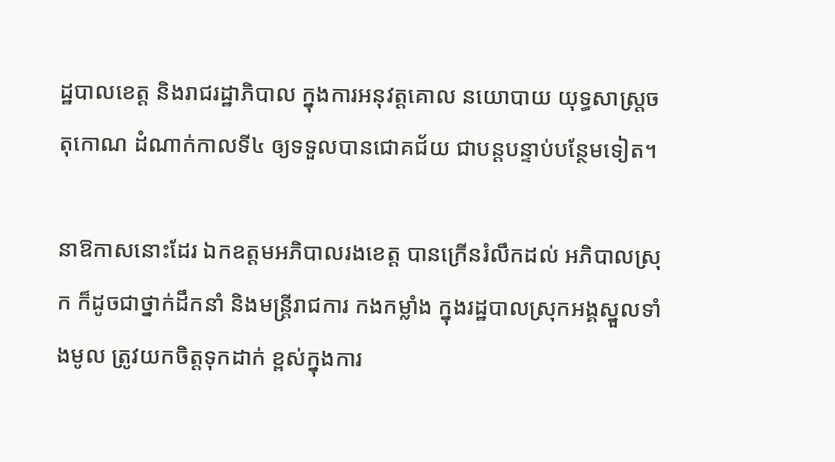ដ្ឋបាលខេត្ត និងរាជរដ្ឋាភិបាល ក្នុងការអនុវត្តគោល នយោបាយ យុទ្ធសាស្ត្រចតុកោណ ដំណាក់កាលទី៤ ឲ្យទទួលបានជោគជ័យ ជាបន្តបន្ទាប់បន្ថែមទៀត។

នាឱកាសនោះដែរ ឯកឧត្តមអភិបាលរងខេត្ត បានក្រើនរំលឹកដល់ អភិបាលស្រុក ក៏ដូចជាថ្នាក់ដឹកនាំ និងមន្ត្រីរាជការ កងកម្លាំង ក្នុងរដ្ឋបាលស្រុកអង្គស្នួលទាំងមូល ត្រូវយកចិត្តទុកដាក់ ខ្ពស់ក្នុងការ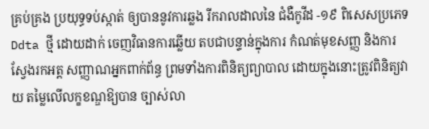គ្រប់គ្រង ប្រយុទ្ធទប់ស្កាត់ ឲ្យបាននូវការឆ្លង រីករាលដាលនៃ ជំងឺកូវីដ -១៩ ពិសេសប្រភេទ Ddta ថ្មី ដោយដាក់ ចេញវិធានការឆ្លើយ តបជាបន្ទាន់ក្នុងការ កំណត់មុខសញ្ញ និងការស្វែងរកអត្ត សញ្ញាណអ្នកពាក់ព័ន្ធ ព្រមទាំងការពិនិត្យព្យាបាល ដោយក្នុងនោះត្រូវពិនិត្យវាយ តម្លៃលើលក្ខខណ្ឌឱ្យបាន ច្បាស់លា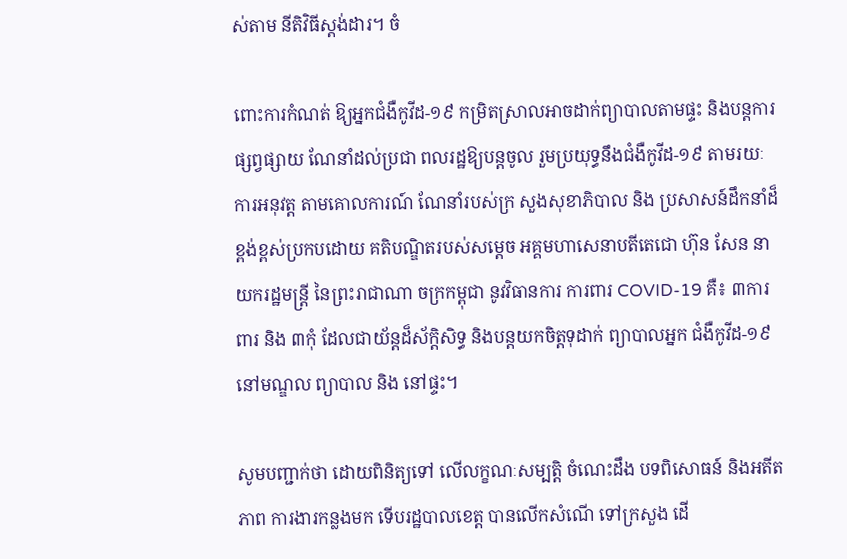ស់តាម នីតិវិធីស្តង់ដារ។ ចំ

ពោះការកំណត់ ឱ្យអ្នកជំងឺកូវីដ-១៩ កម្រិតស្រាលអាចដាក់ព្យាបាលតាមផ្ទះ និងបន្តការផ្សព្វផ្សាយ ណែនាំដល់ប្រជា ពលរដ្ឋឱ្យបន្តចូល រួមប្រយុទ្ធនឹងជំងឺកូវីដ-១៩ តាមរយៈការអនុវត្ត តាមគោលការណ៍ ណែនាំរបស់ក្រ សួងសុខាភិបាល និង ប្រសាសន៍ដឹកនាំដ៏ ខ្ពង់ខ្ពស់ប្រកបដោយ គតិបណ្ឌិតរបស់សម្តេច អគ្គមហាសេនាបតីតេជោ ហ៊ុន សែន នាយករដ្ឋមន្រ្តី នៃព្រះរាជាណា ចក្រកម្ពុជា នូវវិធានការ ការពារ COVID-19 គឺ៖ ៣ការពារ និង ៣កុំ ដែលជាយ័ន្តដ៏ស័ក្ដិសិទ្ធ និងបន្តយកចិត្តទុដាក់ ព្យាបាលអ្នក ជំងឺកូវីដ-១៩ នៅមណ្ឌល ព្យាបាល និង នៅផ្ទះ។

សូមបញ្ជាក់ថា ដោយពិនិត្យទៅ លើលក្ខណៈសម្បត្តិ ចំណេះដឹង បទពិសោធន៍ និងអតីតភាព ការងារកន្លងមក ទើបរដ្ឋបាលខេត្ត បានលើកសំណើ ទៅក្រសួង ដើ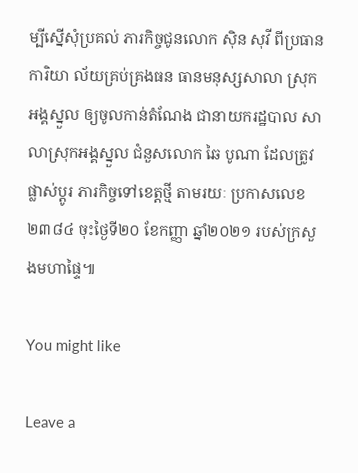ម្បីស្នើសុំប្រគល់ ភារកិច្ចជូនលោក ស៊ិន សុវី ពីប្រធានការិយា ល័យគ្រប់គ្រងធន ធានមនុស្សសាលា ស្រុកអង្គស្នួល ឲ្យចូលកាន់តំណែង ជានាយករដ្ឋបាល សាលាស្រុកអង្គស្នួល ជំនួសលោក ឆៃ បូណា ដែលត្រូវផ្លាស់ប្ដូរ ភារកិច្ចទៅខេត្តថ្មី តាមរយៈ ប្រកាសលេខ ២៣៨៤ ចុះថ្ងៃទី២០ ខែកញ្ញា ឆ្នាំ២០២១ របស់ក្រសួងមហាផ្ទៃ៕

You might like

Leave a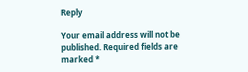Reply

Your email address will not be published. Required fields are marked *